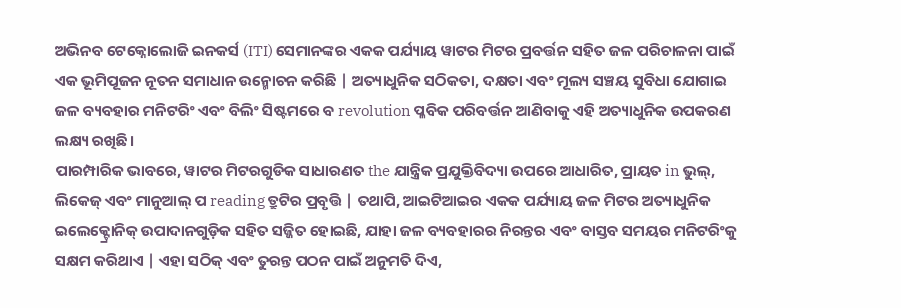ଅଭିନବ ଟେକ୍ନୋଲୋଜି ଇନକର୍ସ (ITI) ସେମାନଙ୍କର ଏକକ ପର୍ଯ୍ୟାୟ ୱାଟର ମିଟର ପ୍ରବର୍ତ୍ତନ ସହିତ ଜଳ ପରିଚାଳନା ପାଇଁ ଏକ ଭୂମିପୂଜନ ନୂତନ ସମାଧାନ ଉନ୍ମୋଚନ କରିଛି | ଅତ୍ୟାଧୁନିକ ସଠିକତା, ଦକ୍ଷତା ଏବଂ ମୂଲ୍ୟ ସଞ୍ଚୟ ସୁବିଧା ଯୋଗାଇ ଜଳ ବ୍ୟବହାର ମନିଟରିଂ ଏବଂ ବିଲିଂ ସିଷ୍ଟମରେ ବ revolution ପ୍ଳବିକ ପରିବର୍ତ୍ତନ ଆଣିବାକୁ ଏହି ଅତ୍ୟାଧୁନିକ ଉପକରଣ ଲକ୍ଷ୍ୟ ରଖିଛି।
ପାରମ୍ପାରିକ ଭାବରେ, ୱାଟର ମିଟରଗୁଡିକ ସାଧାରଣତ the ଯାନ୍ତ୍ରିକ ପ୍ରଯୁକ୍ତିବିଦ୍ୟା ଉପରେ ଆଧାରିତ, ପ୍ରାୟତ in ଭୁଲ୍, ଲିକେଜ୍ ଏବଂ ମାନୁଆଲ୍ ପ reading ତ୍ରୁଟିର ପ୍ରବୃତ୍ତି | ତଥାପି, ଆଇଟିଆଇର ଏକକ ପର୍ଯ୍ୟାୟ ଜଳ ମିଟର ଅତ୍ୟାଧୁନିକ ଇଲେକ୍ଟ୍ରୋନିକ୍ ଉପାଦାନଗୁଡ଼ିକ ସହିତ ସଜ୍ଜିତ ହୋଇଛି, ଯାହା ଜଳ ବ୍ୟବହାରର ନିରନ୍ତର ଏବଂ ବାସ୍ତବ ସମୟର ମନିଟରିଂକୁ ସକ୍ଷମ କରିଥାଏ | ଏହା ସଠିକ୍ ଏବଂ ତୁରନ୍ତ ପଠନ ପାଇଁ ଅନୁମତି ଦିଏ,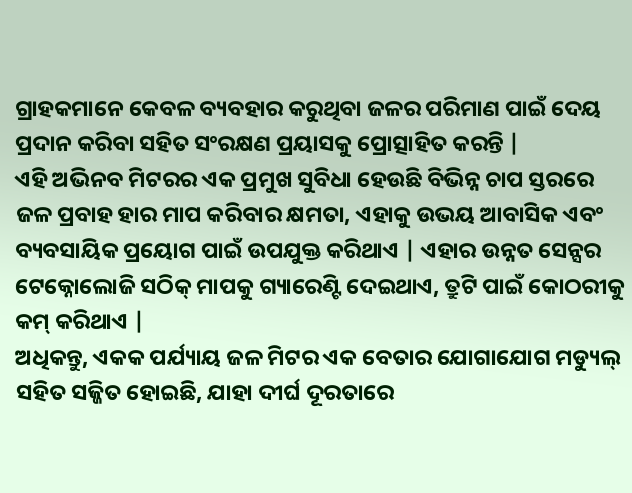ଗ୍ରାହକମାନେ କେବଳ ବ୍ୟବହାର କରୁଥିବା ଜଳର ପରିମାଣ ପାଇଁ ଦେୟ ପ୍ରଦାନ କରିବା ସହିତ ସଂରକ୍ଷଣ ପ୍ରୟାସକୁ ପ୍ରୋତ୍ସାହିତ କରନ୍ତି |
ଏହି ଅଭିନବ ମିଟରର ଏକ ପ୍ରମୁଖ ସୁବିଧା ହେଉଛି ବିଭିନ୍ନ ଚାପ ସ୍ତରରେ ଜଳ ପ୍ରବାହ ହାର ମାପ କରିବାର କ୍ଷମତା, ଏହାକୁ ଉଭୟ ଆବାସିକ ଏବଂ ବ୍ୟବସାୟିକ ପ୍ରୟୋଗ ପାଇଁ ଉପଯୁକ୍ତ କରିଥାଏ | ଏହାର ଉନ୍ନତ ସେନ୍ସର ଟେକ୍ନୋଲୋଜି ସଠିକ୍ ମାପକୁ ଗ୍ୟାରେଣ୍ଟି ଦେଇଥାଏ, ତ୍ରୁଟି ପାଇଁ କୋଠରୀକୁ କମ୍ କରିଥାଏ |
ଅଧିକନ୍ତୁ, ଏକକ ପର୍ଯ୍ୟାୟ ଜଳ ମିଟର ଏକ ବେତାର ଯୋଗାଯୋଗ ମଡ୍ୟୁଲ୍ ସହିତ ସଜ୍ଜିତ ହୋଇଛି, ଯାହା ଦୀର୍ଘ ଦୂରତାରେ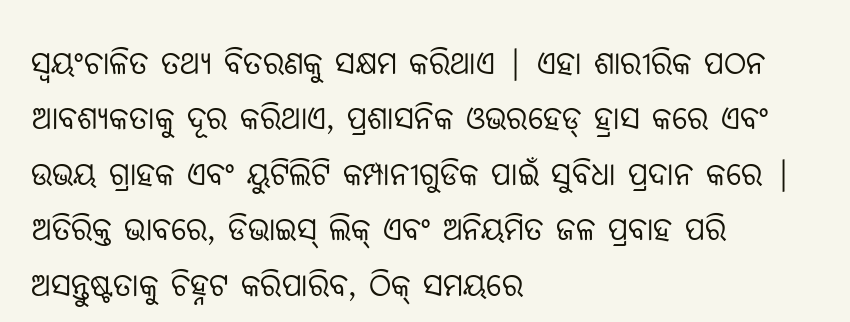ସ୍ୱୟଂଚାଳିତ ତଥ୍ୟ ବିତରଣକୁ ସକ୍ଷମ କରିଥାଏ | ଏହା ଶାରୀରିକ ପଠନ ଆବଶ୍ୟକତାକୁ ଦୂର କରିଥାଏ, ପ୍ରଶାସନିକ ଓଭରହେଡ୍ ହ୍ରାସ କରେ ଏବଂ ଉଭୟ ଗ୍ରାହକ ଏବଂ ୟୁଟିଲିଟି କମ୍ପାନୀଗୁଡିକ ପାଇଁ ସୁବିଧା ପ୍ରଦାନ କରେ | ଅତିରିକ୍ତ ଭାବରେ, ଡିଭାଇସ୍ ଲିକ୍ ଏବଂ ଅନିୟମିତ ଜଳ ପ୍ରବାହ ପରି ଅସନ୍ତୁଷ୍ଟତାକୁ ଚିହ୍ନଟ କରିପାରିବ, ଠିକ୍ ସମୟରେ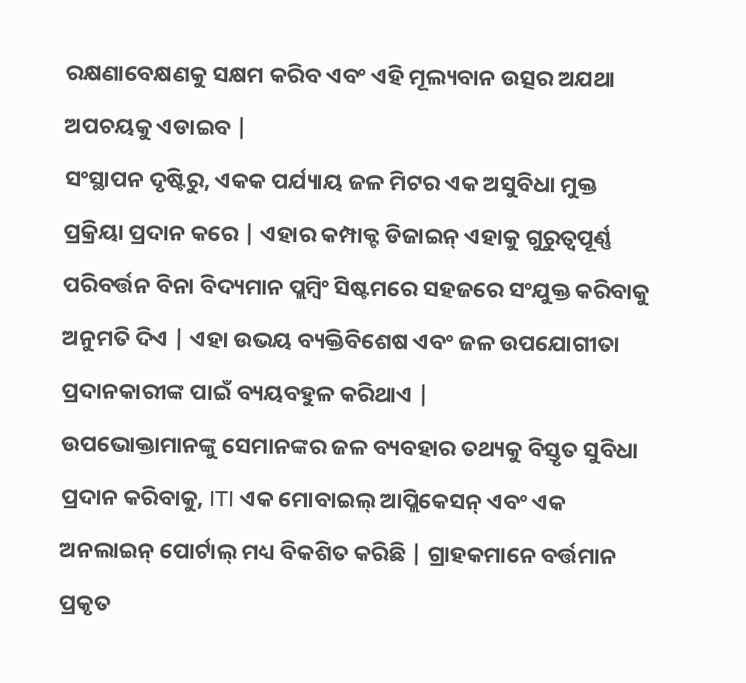ରକ୍ଷଣାବେକ୍ଷଣକୁ ସକ୍ଷମ କରିବ ଏବଂ ଏହି ମୂଲ୍ୟବାନ ଉତ୍ସର ଅଯଥା ଅପଚୟକୁ ଏଡାଇବ |
ସଂସ୍ଥାପନ ଦୃଷ୍ଟିରୁ, ଏକକ ପର୍ଯ୍ୟାୟ ଜଳ ମିଟର ଏକ ଅସୁବିଧା ମୁକ୍ତ ପ୍ରକ୍ରିୟା ପ୍ରଦାନ କରେ | ଏହାର କମ୍ପାକ୍ଟ ଡିଜାଇନ୍ ଏହାକୁ ଗୁରୁତ୍ୱପୂର୍ଣ୍ଣ ପରିବର୍ତ୍ତନ ବିନା ବିଦ୍ୟମାନ ପ୍ଲମ୍ବିଂ ସିଷ୍ଟମରେ ସହଜରେ ସଂଯୁକ୍ତ କରିବାକୁ ଅନୁମତି ଦିଏ | ଏହା ଉଭୟ ବ୍ୟକ୍ତିବିଶେଷ ଏବଂ ଜଳ ଉପଯୋଗୀତା ପ୍ରଦାନକାରୀଙ୍କ ପାଇଁ ବ୍ୟୟବହୁଳ କରିଥାଏ |
ଉପଭୋକ୍ତାମାନଙ୍କୁ ସେମାନଙ୍କର ଜଳ ବ୍ୟବହାର ତଥ୍ୟକୁ ବିସ୍ତୃତ ସୁବିଧା ପ୍ରଦାନ କରିବାକୁ, ITI ଏକ ମୋବାଇଲ୍ ଆପ୍ଲିକେସନ୍ ଏବଂ ଏକ ଅନଲାଇନ୍ ପୋର୍ଟାଲ୍ ମଧ୍ୟ ବିକଶିତ କରିଛି | ଗ୍ରାହକମାନେ ବର୍ତ୍ତମାନ ପ୍ରକୃତ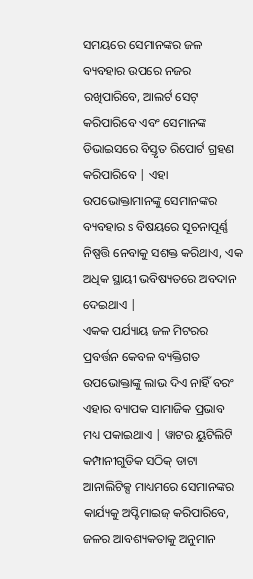ସମୟରେ ସେମାନଙ୍କର ଜଳ ବ୍ୟବହାର ଉପରେ ନଜର ରଖିପାରିବେ, ଆଲର୍ଟ ସେଟ୍ କରିପାରିବେ ଏବଂ ସେମାନଙ୍କ ଡିଭାଇସରେ ବିସ୍ତୃତ ରିପୋର୍ଟ ଗ୍ରହଣ କରିପାରିବେ | ଏହା ଉପଭୋକ୍ତାମାନଙ୍କୁ ସେମାନଙ୍କର ବ୍ୟବହାର s ବିଷୟରେ ସୂଚନାପୂର୍ଣ୍ଣ ନିଷ୍ପତ୍ତି ନେବାକୁ ସଶକ୍ତ କରିଥାଏ, ଏକ ଅଧିକ ସ୍ଥାୟୀ ଭବିଷ୍ୟତରେ ଅବଦାନ ଦେଇଥାଏ |
ଏକକ ପର୍ଯ୍ୟାୟ ଜଳ ମିଟରର ପ୍ରବର୍ତ୍ତନ କେବଳ ବ୍ୟକ୍ତିଗତ ଉପଭୋକ୍ତାଙ୍କୁ ଲାଭ ଦିଏ ନାହିଁ ବରଂ ଏହାର ବ୍ୟାପକ ସାମାଜିକ ପ୍ରଭାବ ମଧ୍ୟ ପକାଇଥାଏ | ୱାଟର ୟୁଟିଲିଟି କମ୍ପାନୀଗୁଡିକ ସଠିକ୍ ଡାଟା ଆନାଲିଟିକ୍ସ ମାଧ୍ୟମରେ ସେମାନଙ୍କର କାର୍ଯ୍ୟକୁ ଅପ୍ଟିମାଇଜ୍ କରିପାରିବେ, ଜଳର ଆବଶ୍ୟକତାକୁ ଅନୁମାନ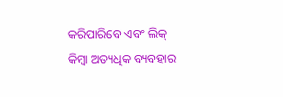କରିପାରିବେ ଏବଂ ଲିକ୍ କିମ୍ବା ଅତ୍ୟଧିକ ବ୍ୟବହାର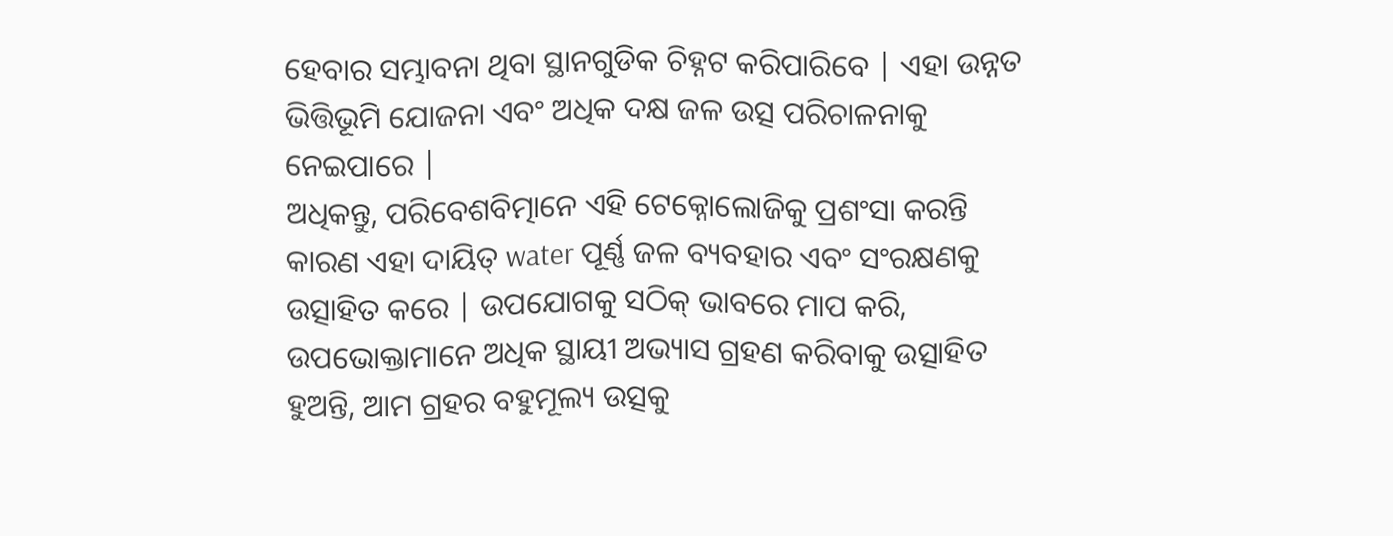ହେବାର ସମ୍ଭାବନା ଥିବା ସ୍ଥାନଗୁଡିକ ଚିହ୍ନଟ କରିପାରିବେ | ଏହା ଉନ୍ନତ ଭିତ୍ତିଭୂମି ଯୋଜନା ଏବଂ ଅଧିକ ଦକ୍ଷ ଜଳ ଉତ୍ସ ପରିଚାଳନାକୁ ନେଇପାରେ |
ଅଧିକନ୍ତୁ, ପରିବେଶବିତ୍ମାନେ ଏହି ଟେକ୍ନୋଲୋଜିକୁ ପ୍ରଶଂସା କରନ୍ତି କାରଣ ଏହା ଦାୟିତ୍ water ପୂର୍ଣ୍ଣ ଜଳ ବ୍ୟବହାର ଏବଂ ସଂରକ୍ଷଣକୁ ଉତ୍ସାହିତ କରେ | ଉପଯୋଗକୁ ସଠିକ୍ ଭାବରେ ମାପ କରି, ଉପଭୋକ୍ତାମାନେ ଅଧିକ ସ୍ଥାୟୀ ଅଭ୍ୟାସ ଗ୍ରହଣ କରିବାକୁ ଉତ୍ସାହିତ ହୁଅନ୍ତି, ଆମ ଗ୍ରହର ବହୁମୂଲ୍ୟ ଉତ୍ସକୁ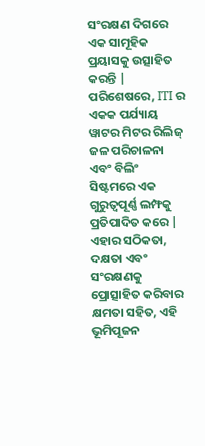ସଂରକ୍ଷଣ ଦିଗରେ ଏକ ସାମୂହିକ ପ୍ରୟାସକୁ ଉତ୍ସାହିତ କରନ୍ତି |
ପରିଶେଷରେ, ITI ର ଏକକ ପର୍ଯ୍ୟାୟ ୱାଟର ମିଟର ରିଲିଜ୍ ଜଳ ପରିଚାଳନା ଏବଂ ବିଲିଂ ସିଷ୍ଟମରେ ଏକ ଗୁରୁତ୍ୱପୂର୍ଣ୍ଣ ଲମ୍ଫକୁ ପ୍ରତିପାଦିତ କରେ | ଏହାର ସଠିକତା, ଦକ୍ଷତା ଏବଂ ସଂରକ୍ଷଣକୁ ପ୍ରୋତ୍ସାହିତ କରିବାର କ୍ଷମତା ସହିତ, ଏହି ଭୂମିପୂଜନ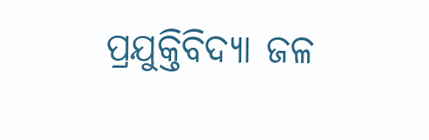ପ୍ରଯୁକ୍ତିବିଦ୍ୟା ଜଳ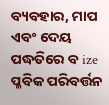ବ୍ୟବହାର, ମାପ ଏବଂ ଦେୟ ପଦ୍ଧତିରେ ବ ize ପ୍ଳବିକ ପରିବର୍ତ୍ତନ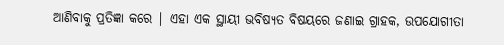ଆଣିବାକୁ ପ୍ରତିଜ୍ଞା କରେ | ଏହା ଏକ ସ୍ଥାୟୀ ଭବିଷ୍ୟତ ବିଷୟରେ ଜଣାଇ ଗ୍ରାହକ, ଉପଯୋଗୀତା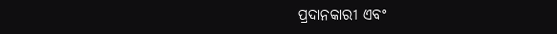ପ୍ରଦାନକାରୀ ଏବଂ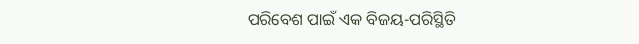ପରିବେଶ ପାଇଁ ଏକ ବିଜୟ-ପରିସ୍ଥିତି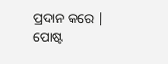ପ୍ରଦାନ କରେ |
ପୋଷ୍ଟ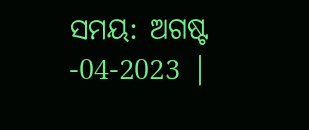ସମୟ: ଅଗଷ୍ଟ -04-2023 |